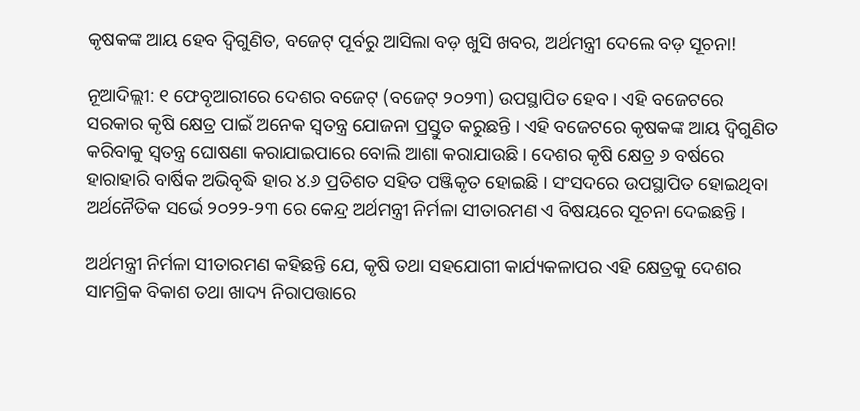କୃଷକଙ୍କ ଆୟ ହେବ ଦ୍ୱିଗୁଣିତ, ବଜେଟ୍ ପୂର୍ବରୁ ଆସିଲା ବଡ଼ ଖୁସି ଖବର, ଅର୍ଥମନ୍ତ୍ରୀ ଦେଲେ ବଡ଼ ସୂଚନା!

ନୂଆଦିଲ୍ଲୀ: ୧ ଫେବୃଆରୀରେ ଦେଶର ବଜେଟ୍ (ବଜେଟ୍ ୨୦୨୩) ଉପସ୍ଥାପିତ ହେବ । ଏହି ବଜେଟରେ ସରକାର କୃଷି କ୍ଷେତ୍ର ପାଇଁ ଅନେକ ସ୍ୱତନ୍ତ୍ର ଯୋଜନା ପ୍ରସ୍ତୁତ କରୁଛନ୍ତି । ଏହି ବଜେଟରେ କୃଷକଙ୍କ ଆୟ ଦ୍ୱିଗୁଣିତ କରିବାକୁ ସ୍ୱତନ୍ତ୍ର ଘୋଷଣା କରାଯାଇପାରେ ବୋଲି ଆଶା କରାଯାଉଛି । ଦେଶର କୃଷି କ୍ଷେତ୍ର ୬ ବର୍ଷରେ ହାରାହାରି ବାର୍ଷିକ ଅଭିବୃଦ୍ଧି ହାର ୪.୬ ପ୍ରତିଶତ ସହିତ ପଞ୍ଜିକୃତ ହୋଇଛି । ସଂସଦରେ ଉପସ୍ଥାପିତ ହୋଇଥିବା ଅର୍ଥନୈତିକ ସର୍ଭେ ୨୦୨୨-୨୩ ରେ କେନ୍ଦ୍ର ଅର୍ଥମନ୍ତ୍ରୀ ନିର୍ମଳା ସୀତାରମଣ ଏ ବିଷୟରେ ସୂଚନା ଦେଇଛନ୍ତି ।

ଅର୍ଥମନ୍ତ୍ରୀ ନିର୍ମଳା ସୀତାରମଣ କହିଛନ୍ତି ଯେ, କୃଷି ତଥା ସହଯୋଗୀ କାର୍ଯ୍ୟକଳାପର ଏହି କ୍ଷେତ୍ରକୁ ଦେଶର ସାମଗ୍ରିକ ବିକାଶ ତଥା ଖାଦ୍ୟ ନିରାପତ୍ତାରେ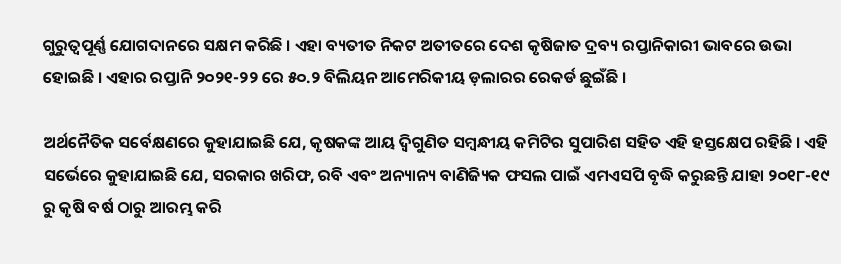ଗୁରୁତ୍ୱପୂର୍ଣ୍ଣ ଯୋଗଦାନରେ ସକ୍ଷମ କରିଛି । ଏହା ବ୍ୟତୀତ ନିକଟ ଅତୀତରେ ଦେଶ କୃଷିଜାତ ଦ୍ରବ୍ୟ ରପ୍ତାନିକାରୀ ଭାବରେ ଉଭା ହୋଇଛି । ଏହାର ରପ୍ତାନି ୨୦୨୧-୨୨ ରେ ୫୦.୨ ବିଲିୟନ ଆମେରିକୀୟ ଡ଼ଲାରର ରେକର୍ଡ ଛୁଇଁଛି ।

ଅର୍ଥନୈତିକ ସର୍ବେକ୍ଷଣରେ କୁହାଯାଇଛି ଯେ, କୃଷକଙ୍କ ଆୟ ଦ୍ୱିଗୁଣିତ ସମ୍ବନ୍ଧୀୟ କମିଟିର ସୁପାରିଶ ସହିତ ଏହି ହସ୍ତକ୍ଷେପ ରହିଛି । ଏହି ସର୍ଭେରେ କୁହାଯାଇଛି ଯେ, ସରକାର ଖରିଫ, ରବି ଏବଂ ଅନ୍ୟାନ୍ୟ ବାଣିଜ୍ୟିକ ଫସଲ ପାଇଁ ଏମଏସପି ବୃଦ୍ଧି କରୁଛନ୍ତି ଯାହା ୨୦୧୮-୧୯ ରୁ କୃଷି ବର୍ଷ ଠାରୁ ଆରମ୍ଭ କରି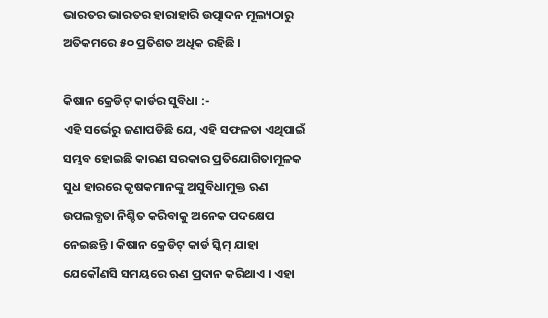ଭାରତର ଭାରତର ହାରାହାରି ଉତ୍ପାଦନ ମୂଲ୍ୟଠାରୁ ଅତିକମରେ ୫୦ ପ୍ରତିଶତ ଅଧିକ ରହିଛି ।

କିଷାନ କ୍ରେଡିଟ୍ କାର୍ଡର ସୁବିଧା :-
ଏହି ସର୍ଭେରୁ ଜଣାପଡିଛି ଯେ, ଏହି ସଫଳତା ଏଥିପାଇଁ ସମ୍ଭବ ହୋଇଛି କାରଣ ସରକାର ପ୍ରତିଯୋଗିତାମୂଳକ ସୁଧ ହାରରେ କୃଷକମାନଙ୍କୁ ଅସୁବିଧାମୁକ୍ତ ଋଣ ଉପଲବ୍ଧତା ନିଶ୍ଚିତ କରିବାକୁ ଅନେକ ପଦକ୍ଷେପ ନେଇଛନ୍ତି । କିଷାନ କ୍ରେଡିଟ୍ କାର୍ଡ ସ୍କିମ୍ ଯାହା ଯେକୌଣସି ସମୟରେ ଋଣ ପ୍ରଦାନ କରିଥାଏ । ଏହା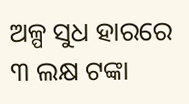ଅଳ୍ପ ସୁଧ ହାରରେ ୩ ଲକ୍ଷ ଟଙ୍କା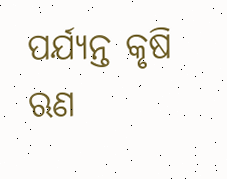ପର୍ଯ୍ୟନ୍ତ କୃଷି ଋଣ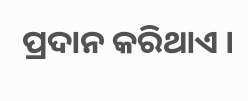ପ୍ରଦାନ କରିଥାଏ ।